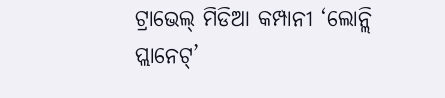ଟ୍ରାଭେଲ୍ ମିଡିଆ କମ୍ପାନୀ ‘ଲୋନ୍ଲି ପ୍ଲାନେଟ୍’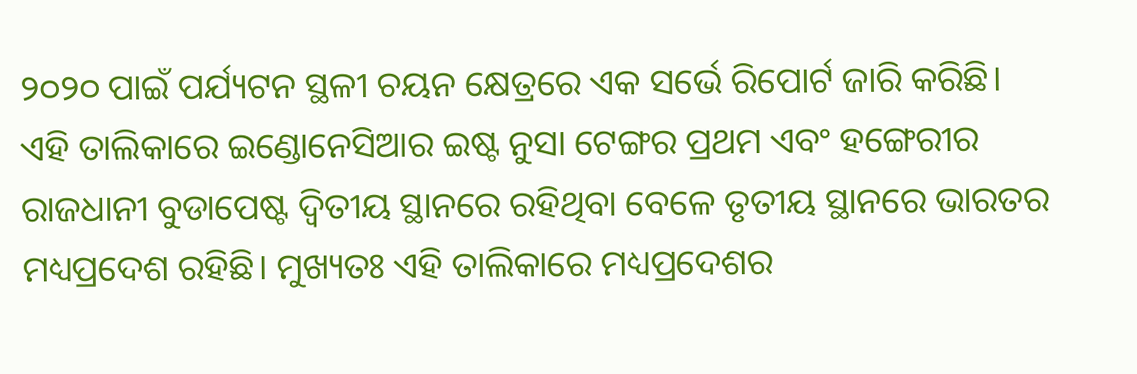୨୦୨୦ ପାଇଁ ପର୍ଯ୍ୟଟନ ସ୍ଥଳୀ ଚୟନ କ୍ଷେତ୍ରରେ ଏକ ସର୍ଭେ ରିପୋର୍ଟ ଜାରି କରିଛି। ଏହି ତାଲିକାରେ ଇଣ୍ଡୋନେସିଆର ଇଷ୍ଟ ନୁସା ଟେଙ୍ଗର ପ୍ରଥମ ଏବଂ ହଙ୍ଗେରୀର ରାଜଧାନୀ ବୁଡାପେଷ୍ଟ ଦ୍ୱିତୀୟ ସ୍ଥାନରେ ରହିଥିବା ବେଳେ ତୃତୀୟ ସ୍ଥାନରେ ଭାରତର ମଧ୍ୟପ୍ରଦେଶ ରହିଛି। ମୁଖ୍ୟତଃ ଏହି ତାଲିକାରେ ମଧ୍ୟପ୍ରଦେଶର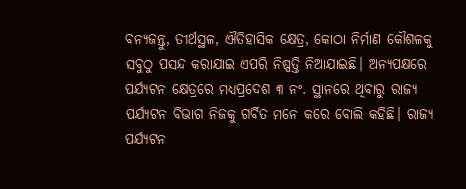ବନ୍ୟଜନ୍ତୁ, ତୀର୍ଥସ୍ଥଳ, ଐତିହାସିକ କ୍ଷେତ୍ର, କୋଠା ନିର୍ମାଣ କୌଶଳକୁ ସବୁଠୁ ପସନ୍ଦ କରାଯାଇ ଏପରି ନିଷ୍ପତ୍ତି ନିଆଯାଇଛି। ଅନ୍ୟପକ୍ଷରେ ପର୍ଯ୍ୟଟନ କ୍ଷେତ୍ରରେ ମଧ୍ୟପ୍ରଦେଶ ୩ ନଂ. ସ୍ଥାନରେ ଥିବାରୁ ରାଜ୍ୟ ପର୍ଯ୍ୟଟନ ବିଭାଗ ନିଜକୁ ଗର୍ବିତ ମନେ କରେ ବୋଲି କହିଛି। ରାଜ୍ୟ ପର୍ଯ୍ୟଟନ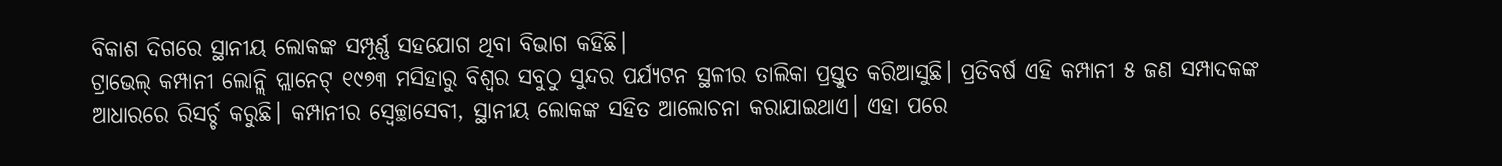ବିକାଶ ଦିଗରେ ସ୍ଥାନୀୟ ଲୋକଙ୍କ ସମ୍ପୂର୍ଣ୍ଣ ସହଯୋଗ ଥିବା ବିଭାଗ କହିଛି।
ଟ୍ରାଭେଲ୍ କମ୍ପାନୀ ଲୋନ୍ଲି ପ୍ଲାନେଟ୍ ୧୯୭୩ ମସିହାରୁ ବିଶ୍ୱର ସବୁଠୁ ସୁନ୍ଦର ପର୍ଯ୍ୟଟନ ସ୍ଥଳୀର ତାଲିକା ପ୍ରସ୍ତୁତ କରିଆସୁଛି। ପ୍ରତିବର୍ଷ ଏହି କମ୍ପାନୀ ୫ ଜଣ ସମ୍ପାଦକଙ୍କ ଆଧାରରେ ରିସର୍ଚ୍ଚ କରୁଛି। କମ୍ପାନୀର ସ୍ବେଚ୍ଛାସେବୀ, ସ୍ଥାନୀୟ ଲୋକଙ୍କ ସହିତ ଆଲୋଚନା କରାଯାଇଥାଏ। ଏହା ପରେ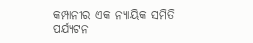କମ୍ପାନୀର ଏକ ନ୍ୟାୟିକ ସମିତି ପର୍ଯ୍ୟଟନ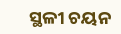ସ୍ଥଳୀ ଚୟନ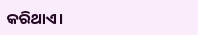କରିଥାଏ।